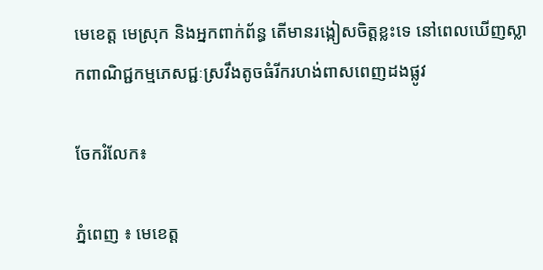មេខេត្ត មេស្រុក និងអ្នកពាក់ព័ន្ធ តើមានរង្កៀសចិត្តខ្លះទេ នៅពេលឃើញស្លាកពាណិជ្ជកម្មភេសជ្ជៈស្រវឹងតូចធំរីករហង់ពាសពេញដងផ្លូវ

ចែករំលែក៖

ភ្នំពេញ ៖ មេខេត្ត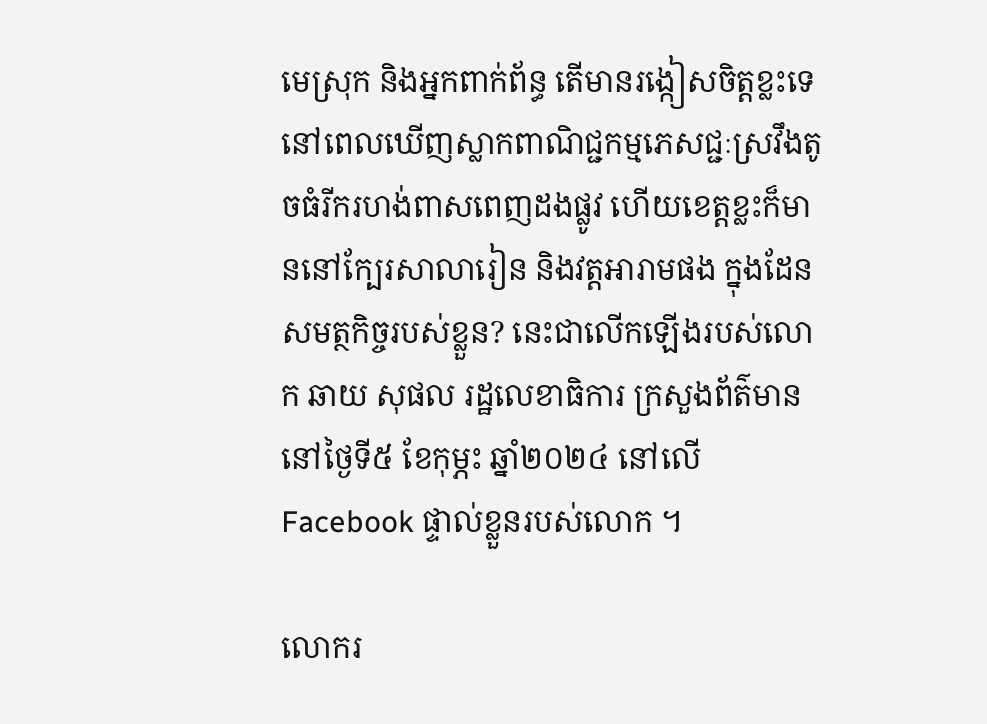មេស្រុក និងអ្នកពាក់ព័ន្ធ តើមានរង្កៀសចិត្តខ្លះទេ នៅពេលឃើញស្លាកពាណិជ្ជកម្មភេសជ្ជៈស្រវឹងតូចធំរីករហង់ពាសពេញដងផ្លូវ ហើយខេត្តខ្លះក៏មាននៅក្បែរសាលារៀន និងវត្តអារាមផង ក្នុងដែនសមត្ថកិច្ចរបស់ខ្លួន? នេះជាលើកឡើងរបស់លោក ឆាយ សុផល រដ្ឋលេខាធិការ ក្រសួងព័ត៌មាន នៅថ្ងៃទី៥ ខែកុម្ភះ ឆ្នាំ២០២៤ នៅលើ Facebook ផ្ទាល់ខ្លួនរបស់លោក ។

លោករ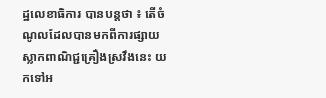ដ្ឋលេខាធិការ បានបន្តថា ៖ តើចំណូលដែលបានមកពីការផ្សាយស្លាកពាណិជ្ជគ្រឿងស្រវឹងនេះ យកទៅអ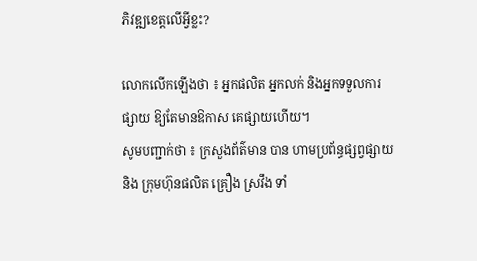ភិវឌ្ឍខេត្តលើអ្វីខ្លះ?

លោកលើកឡើងថា ៖ អ្នកផលិត អ្នកលក់ និងអ្នកទទួលការផ្សាយ ឱ្យតែមានឱកាស គេផ្សាយហើយ។
សូមបញ្ជាក់ថា ៖ ក្រសួងព័ត៌មាន បាន ហាមប្រព័ន្ធផ្សព្វផ្សាយ និង ក្រុមហ៊ុនផលិត គ្រឿង ស្រវឹង ទាំ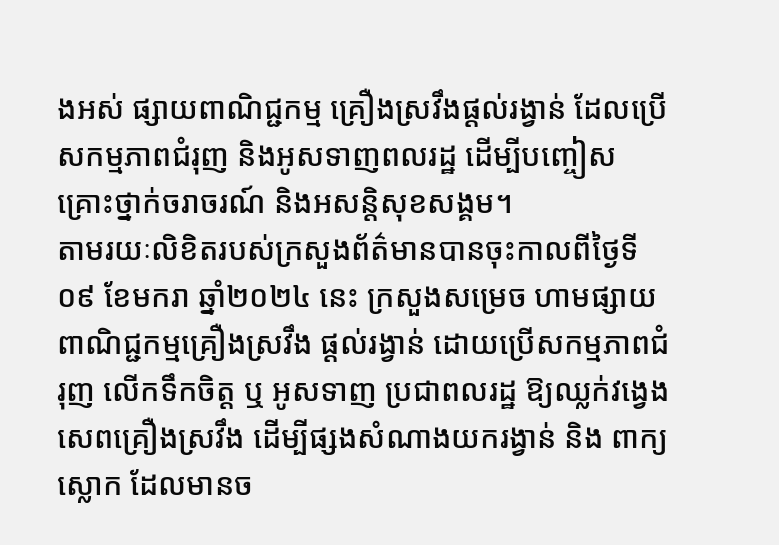ងអស់ ផ្សាយពាណិជ្ជកម្ម គ្រឿងស្រវឹងផ្ដល់រង្វាន់ ដែលប្រើសកម្មភាពជំរុញ និងអូសទាញពលរដ្ឋ ដើម្បីបញ្ចៀស គ្រោះថ្នាក់ចរាចរណ៍ និងអសន្តិសុខសង្គម។
តាមរយៈលិខិតរបស់ក្រសួងព័ត៌មានបានចុះកាលពីថ្ងៃទី០៩ ខែមករា ឆ្នាំ២០២៤ នេះ ក្រសួងសម្រេច ហាមផ្សាយពាណិជ្ជកម្មគ្រឿងស្រវឹង ផ្ដល់រង្វាន់ ដោយប្រើសកម្មភាពជំរុញ លើកទឹកចិត្ត ឬ អូសទាញ ប្រជាពលរដ្ឋ ឱ្យឈ្លក់វង្វេងសេពគ្រឿងស្រវឹង ដើម្បីផ្សងសំណាងយករង្វាន់ និង ពាក្យស្លោក ដែលមានច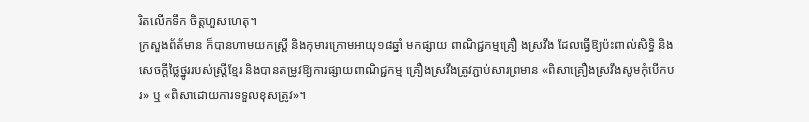រិតលើកទឹក ចិត្តហួសហេតុ។
ក្រសួងព័ត័មាន ក៏បានហាមយកស្រ្តី និងកុមារក្រោមអាយុ១៨ឆ្នាំ មកផ្សាយ ពាណិជ្ជកម្មគ្រឿ ងស្រវឹង ដែលធ្វើឱ្យប៉ះពាល់សិទ្ធិ និងសេចក្ដីថ្លៃថ្នូររបស់ស្រ្តីខ្មែរ និងបានតម្រូវឱ្យការផ្សាយពាណិជ្ជកម្ម គ្រឿងស្រវឹងត្រូវភ្ជាប់សារព្រមាន «ពិសាគ្រឿងស្រវឹងសូមកុំបើកបរ» ឬ «ពិសាដោយការទទួលខុសត្រូវ»។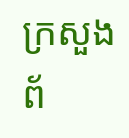ក្រសួងព័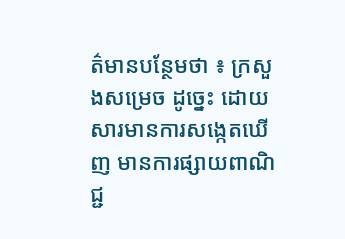ត៌មានបន្ថែមថា ៖ ក្រសួងសម្រេច ដូច្នេះ ដោយសារមានការសង្កេតឃើញ មានការផ្សាយពាណិជ្ជ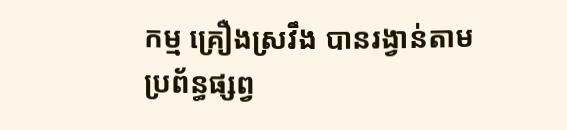កម្ម គ្រឿងស្រវឹង បានរង្វាន់តាមប្រព័ន្ធផ្សព្វ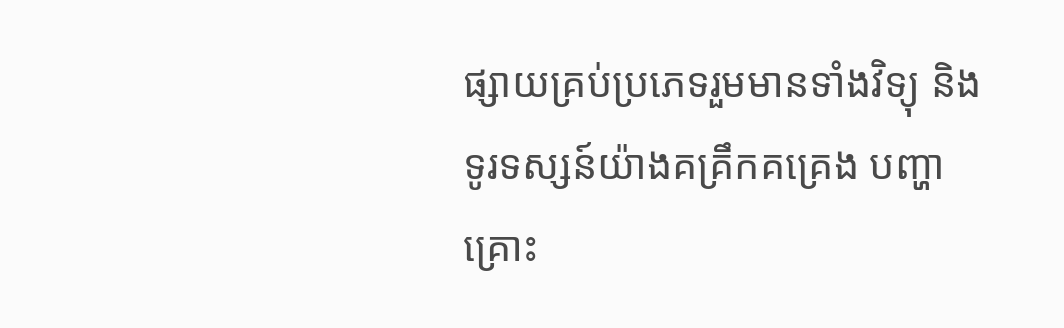ផ្សាយគ្រប់ប្រភេទរួមមានទាំងវិទ្យុ និងទូរទស្សន៍យ៉ាងគគ្រឹកគគ្រេង បញ្ហាគ្រោះ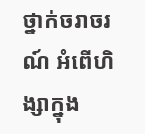ថ្នាក់ចរាចរណ៍ អំពើហិង្សាក្នុង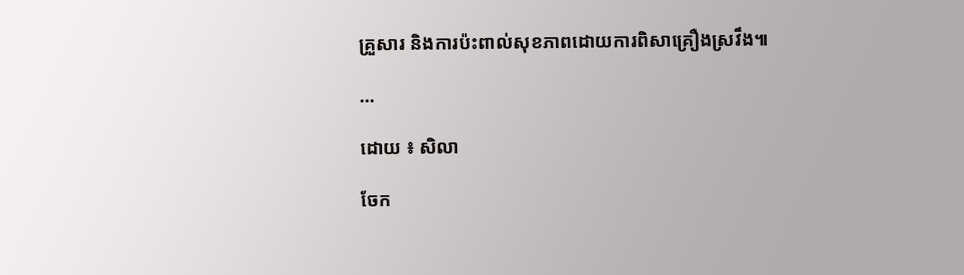គ្រួសារ និងការប៉ះពាល់សុខភាពដោយការពិសាគ្រឿងស្រវឹង៕

...

ដោយ ៖ សិលា

ចែក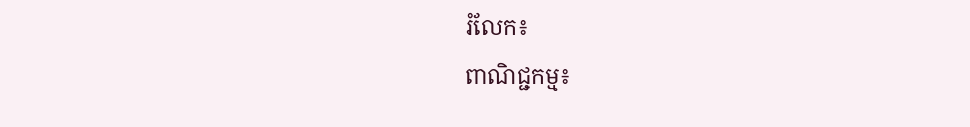រំលែក៖
ពាណិជ្ជកម្ម៖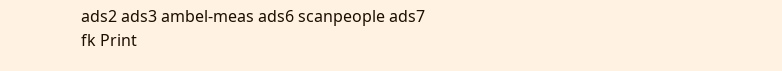ads2 ads3 ambel-meas ads6 scanpeople ads7 fk Print